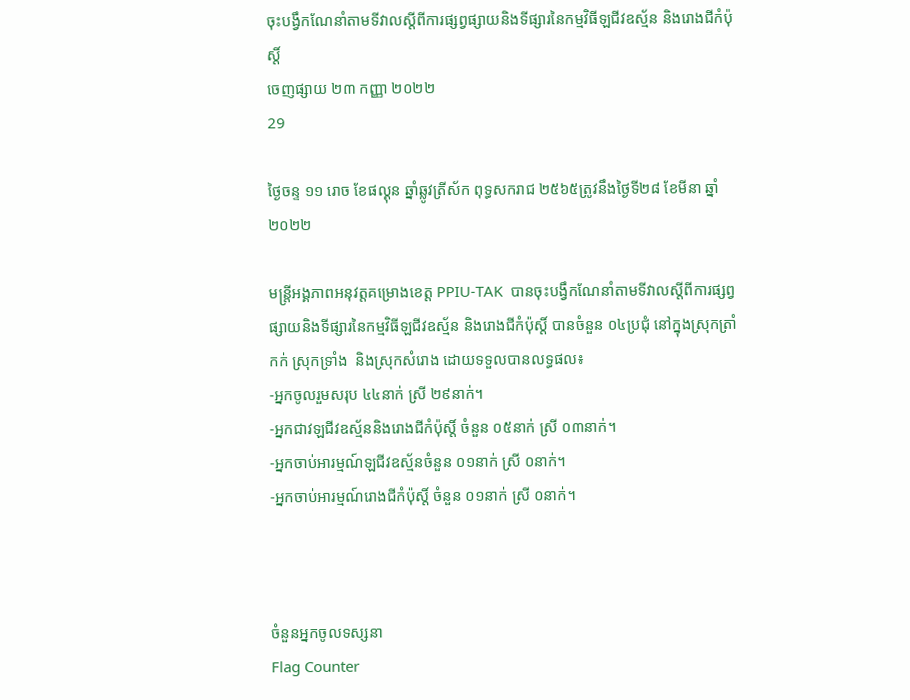ចុះបង្វឹកណែនាំតាមទីវាលស្តីពីការផ្សព្វផ្សាយនិងទីផ្សារនៃកម្មវិធីឡជីវឧស្ម័ន និងរោងជីកំប៉ុស្តិ៍
ចេញផ្សាយ ២៣ កញ្ញា ២០២២
29

ថ្ងៃចន្ទ ១១ រោច ខែផល្គុន ឆ្នាំឆ្លូវត្រីស័ក ពុទ្ធសករាជ ២៥៦៥ត្រូវនឹងថ្ងៃទី២៨ ខែមីនា ឆ្នាំ២០២២

មន្រ្តីអង្គភាពអនុវត្តគម្រោងខេត្ត PPIU-TAK  បានចុះបង្វឹកណែនាំតាមទីវាលស្តីពីការផ្សព្វផ្សាយនិងទីផ្សារនៃកម្មវិធីឡជីវឧស្ម័ន និងរោងជីកំប៉ុស្តិ៍ បានចំនួន ០៤ប្រជុំ នៅក្នុងស្រុកត្រាំកក់ ស្រុកទ្រាំង  និងស្រុកសំរោង ដោយទទួលបានលទ្ធផល៖
-អ្នកចូលរួមសរុប ៤៤នាក់ ស្រី ២៩នាក់។
-អ្នកជាវឡជីវឧស្ម័ននិងរោងជីកំប៉ុស្តិ៍ ចំនួន ០៥នាក់ ស្រី ០៣នាក់។
-អ្នកចាប់អារម្មណ៍ឡជីវឧស្ម័នចំនួន ០១នាក់ ស្រី ០នាក់។
-អ្នកចាប់អារម្មណ៍រោងជីកំប៉ុស្តិ៍ ចំនួន ០១នាក់ ស្រី ០នាក់។



ចំនួនអ្នកចូលទស្សនា
Flag Counter